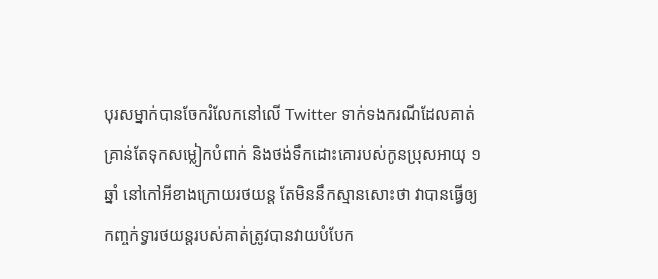បុរសម្នាក់បានចែករំលែកនៅលើ Twitter ទាក់ទងករណីដែលគាត់គ្រាន់តែទុកសម្លៀកបំពាក់ និងថង់ទឹកដោះគោរបស់កូនប្រុសអាយុ ១ ឆ្នាំ នៅកៅអីខាងក្រោយរថយន្ត តែមិននឹកស្មានសោះថា វាបានធ្វើឲ្យកញ្ចក់ទ្វារថយន្តរបស់គាត់ត្រូវបានវាយបំបែក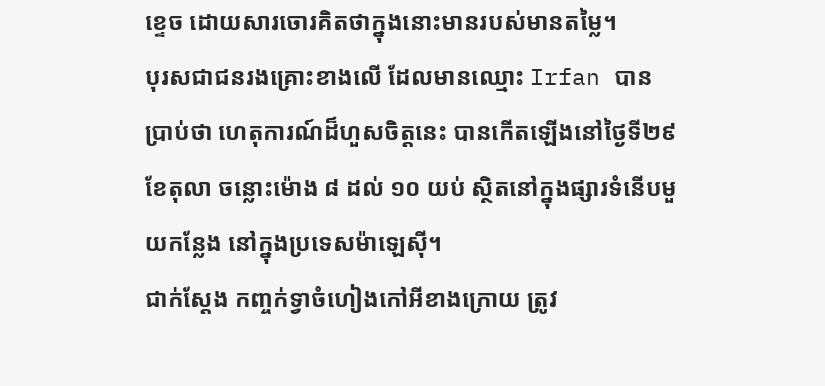ខ្ទេច ដោយសារចោរគិតថាក្នុងនោះមានរបស់មានតម្លៃ។
បុរសជាជនរងគ្រោះខាងលើ ដែលមានឈ្មោះ Irfan បានប្រាប់ថា ហេតុការណ៍ដ៏ហួសចិត្តនេះ បានកើតឡើងនៅថ្ងៃទី២៩ ខែតុលា ចន្លោះម៉ោង ៨ ដល់ ១០ យប់ ស្ថិតនៅក្នុងផ្សារទំនើបមួយកន្លែង នៅក្នុងប្រទេសម៉ាឡេស៊ី។
ជាក់ស្តែង កញ្ចក់ទ្វាចំហៀងកៅអីខាងក្រោយ ត្រូវ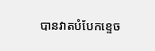បានវាតបំបែកខ្ទេច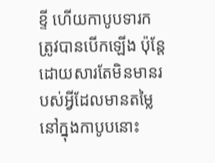ខ្ទី ហើយកាបូបទារកត្រូវបានបើកឡើង ប៉ុន្តែដោយសារតែមិនមានរបស់អ្វីដែលមានតម្លៃនៅក្នុងកាបូបនោះ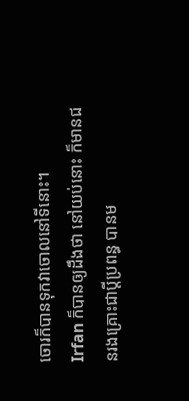ចោរក៏បានទុកវាចោលនៅទីនោះ។
Irfan ក៏បានឲ្យដឹងថា នៅយប់នោះ ក៏មានជនរងគ្រោះជាប្តីប្រពន្ធ បានម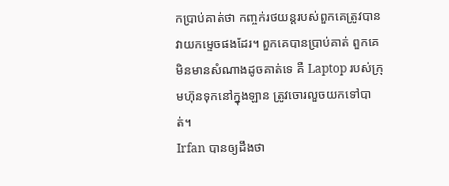កប្រាប់គាត់ថា កញ្ចក់រថយន្តរបស់ពួកគេត្រូវបានវាយកម្ទេចផងដែរ។ ពួកគេបានប្រាប់គាត់ ពួកគេមិនមានសំណាងដូចគាត់ទេ គឺ Laptop របស់ក្រុមហ៊ុនទុកនៅក្នុងឡាន ត្រូវចោរលួចយកទៅបាត់។
Irfan បានឲ្យដឹងថា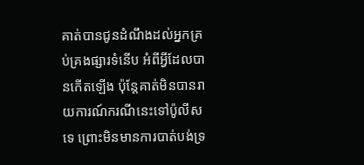គាត់បានជូនដំណឹងដល់អ្នកគ្រប់គ្រងផ្សារទំនើប អំពីអ្វីដែលបានកើតឡើង ប៉ុន្តែគាត់មិនបានរាយការណ៍ករណីនេះទៅប៉ូលីសទេ ព្រោះមិនមានការបាត់បង់ទ្រ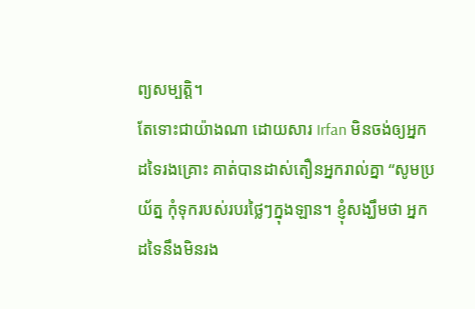ព្យសម្បត្តិ។
តែទោះជាយ៉ាងណា ដោយសារ Irfan មិនចង់ឲ្យអ្នកដទៃរងគ្រោះ គាត់បានដាស់តឿនអ្នករាល់គ្នា “សូមប្រយ័ត្ន កុំទុករបស់របរថ្លៃៗក្នុងឡាន។ ខ្ញុំសង្ឃឹមថា អ្នកដទៃនឹងមិនរង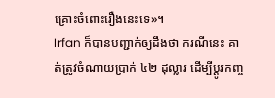គ្រោះចំពោះរឿងនេះទេ»។
Irfan ក៏បានបញ្ជាក់ឲ្យដឹងថា ករណីនេះ គាត់ត្រូវចំណាយប្រាក់ ៤២ ដុល្លារ ដើម្បីប្តូរកញ្ច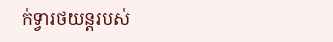ក់ទ្វារថយន្តរបស់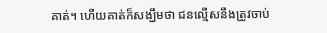គាត់។ ហើយគាត់ក៏សង្ឃឹមថា ជនល្មើសនឹងត្រូវចាប់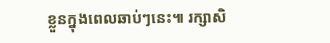ខ្លួនក្នុងពេលឆាប់ៗនេះ៕ រក្សាសិ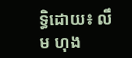ទ្ធិដោយ៖ លឹម ហុង